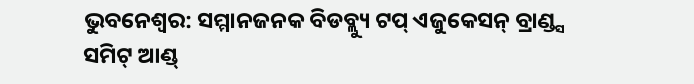ଭୁବନେଶ୍ୱର: ସମ୍ମାନଜନକ ବିଡବ୍ଲ୍ୟୁ ଟପ୍ ଏଜୁକେସନ୍ ବ୍ରାଣ୍ଡ୍ସ ସମିଟ୍ ଆଣ୍ଡ୍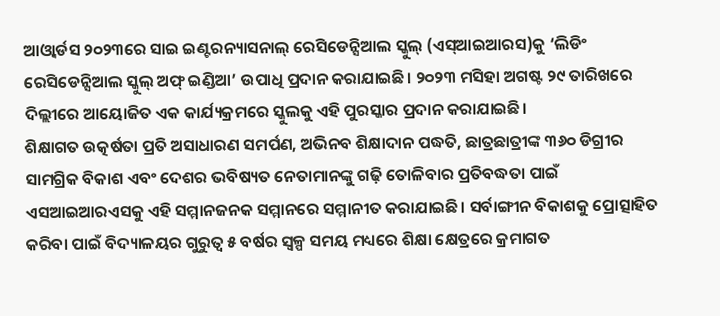ଆଓ୍ୱାର୍ଡସ ୨୦୨୩ରେ ସାଇ ଇଣ୍ଟରନ୍ୟାସନାଲ୍ ରେସିଡେନ୍ସିଆଲ ସ୍କୁଲ୍ (ଏସ୍ଆଇଆରସ)କୁ ‘ଲିଡିଂ ରେସିଡେନ୍ସିଆଲ ସ୍କୁଲ୍ ଅଫ୍ ଇଣ୍ଡିଆ’ ଉପାଧି ପ୍ରଦାନ କରାଯାଇଛି। ୨୦୨୩ ମସିହା ଅଗଷ୍ଟ ୨୯ ତାରିଖରେ ଦିଲ୍ଲୀରେ ଆୟୋଜିତ ଏକ କାର୍ଯ୍ୟକ୍ରମରେ ସ୍କୁଲକୁ ଏହି ପୁରସ୍କାର ପ୍ରଦାନ କରାଯାଇଛି।
ଶିକ୍ଷାଗତ ଉତ୍କର୍ଷତା ପ୍ରତି ଅସାଧାରଣ ସମର୍ପଣ, ଅଭିନବ ଶିକ୍ଷାଦାନ ପଦ୍ଧତି, ଛାତ୍ରଛାତ୍ରୀଙ୍କ ୩୬୦ ଡିଗ୍ରୀର ସାମଗ୍ରିକ ବିକାଶ ଏବଂ ଦେଶର ଭବିଷ୍ୟତ ନେତାମାନଙ୍କୁ ଗଢ଼ି ତୋଳିବାର ପ୍ରତିବଦ୍ଧତା ପାଇଁ ଏସଆଇଆରଏସକୁ ଏହି ସମ୍ମାନଜନକ ସମ୍ମାନରେ ସମ୍ମାନୀତ କରାଯାଇଛି। ସର୍ବାଙ୍ଗୀନ ବିକାଶକୁ ପ୍ରୋତ୍ସାହିତ କରିବା ପାଇଁ ବିଦ୍ୟାଳୟର ଗୁରୁତ୍ୱ ୫ ବର୍ଷର ସ୍ୱଳ୍ପ ସମୟ ମଧ୍ୟରେ ଶିକ୍ଷା କ୍ଷେତ୍ରରେ କ୍ରମାଗତ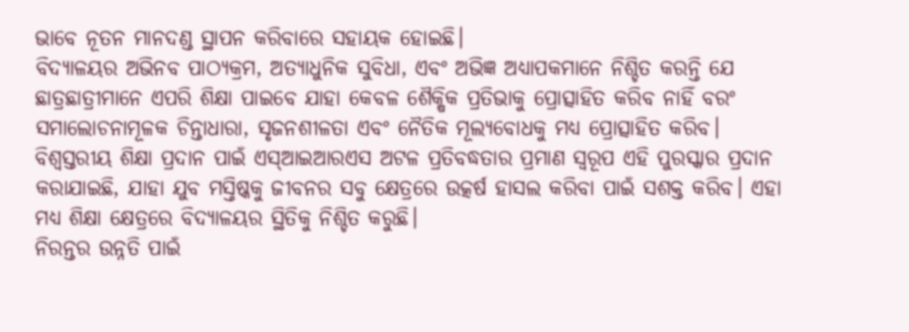ଭାବେ ନୂତନ ମାନଦଣ୍ଡ ସ୍ଥାପନ କରିବାରେ ସହାୟକ ହୋଇଛି।
ବିଦ୍ୟାଳୟର ଅଭିନବ ପାଠ୍ୟକ୍ରମ, ଅତ୍ୟାଧୁନିକ ସୁବିଧା, ଏବଂ ଅଭିଜ୍ଞ ଅଧ୍ୟାପକମାନେ ନିଶ୍ଚିତ କରନ୍ତି ଯେ ଛାତ୍ରଛାତ୍ରୀମାନେ ଏପରି ଶିକ୍ଷା ପାଇବେ ଯାହା କେବଳ ଶୈକ୍ଷିକ ପ୍ରତିଭାକୁ ପ୍ରୋତ୍ସାହିତ କରିବ ନାହିଁ ବରଂ ସମାଲୋଚନାମୂଳକ ଚିନ୍ତାଧାରା, ସୃଜନଶୀଳତା ଏବଂ ନୈତିକ ମୂଲ୍ୟବୋଧକୁ ମଧ୍ୟ ପ୍ରୋତ୍ସାହିତ କରିବ।
ବିଶ୍ୱସ୍ତରୀୟ ଶିକ୍ଷା ପ୍ରଦାନ ପାଇଁ ଏସ୍ଆଇଆରଏସ ଅଟଳ ପ୍ରତିବଦ୍ଧତାର ପ୍ରମାଣ ସ୍ୱରୂପ ଏହି ପୁରସ୍କାର ପ୍ରଦାନ କରାଯାଇଛି, ଯାହା ଯୁବ ମସ୍ତିଷ୍କକୁ ଜୀବନର ସବୁ କ୍ଷେତ୍ରରେ ଉତ୍କର୍ଷ ହାସଲ କରିବା ପାଇଁ ସଶକ୍ତ କରିବ। ଏହା ମଧ୍ୟ ଶିକ୍ଷା କ୍ଷେତ୍ରରେ ବିଦ୍ୟାଳୟର ସ୍ଥିତିକୁ ନିଶ୍ଚିତ କରୁଛି।
ନିରନ୍ତର ଉନ୍ନତି ପାଇଁ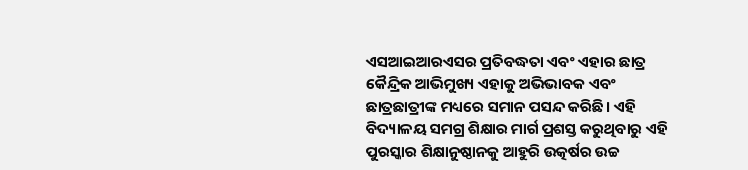ଏସଆଇଆରଏସର ପ୍ରତିବଦ୍ଧତା ଏବଂ ଏହାର ଛାତ୍ର କୈନ୍ଦ୍ରିକ ଆଭିମୁଖ୍ୟ ଏହାକୁ ଅଭିଭାବକ ଏବଂ ଛାତ୍ରଛାତ୍ରୀଙ୍କ ମଧ୍ୟରେ ସମାନ ପସନ୍ଦ କରିଛି। ଏହି ବିଦ୍ୟାଳୟ ସମଗ୍ର ଶିକ୍ଷାର ମାର୍ଗ ପ୍ରଶସ୍ତ କରୁଥିବାରୁ ଏହି ପୁରସ୍କାର ଶିକ୍ଷାନୁଷ୍ଠାନକୁ ଆହୁରି ଉତ୍କର୍ଷର ଉଚ୍ଚ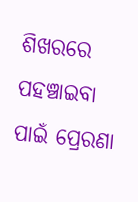ଶିଖରରେ ପହଞ୍ଚାଇବା ପାଇଁ ପ୍ରେରଣା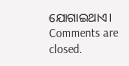ଯୋଗାଇଥାଏ।
Comments are closed.